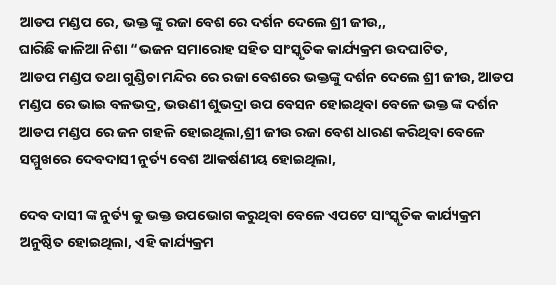ଆଡପ ମଣ୍ଡପ ରେ, ଭକ୍ତ ଙ୍କୁ ରଜା ବେଶ ରେ ଦର୍ଶନ ଦେଲେ ଶ୍ରୀ ଜୀଉ,,
ଘାରିଛି କାଳିଆ ନିଶା “ଭଜନ ସମାରୋହ ସହିତ ସାଂସ୍କୃତିକ କାର୍ଯ୍ୟକ୍ରମ ଉଦଘାଟିତ,
ଆଡପ ମଣ୍ଡପ ତଥା ଗୁଣ୍ଡିଚା ମନ୍ଦିର ରେ ରଜା ବେଶରେ ଭକ୍ତଙ୍କୁ ଦର୍ଶନ ଦେଲେ ଶ୍ରୀ ଜୀଉ, ଆଡପ ମଣ୍ଡପ ରେ ଭାଇ ବଳଭଦ୍ର, ଭଉଣୀ ଶୁଭଦ୍ରା ଉପ ବେସନ ହୋଇଥିବା ବେଳେ ଭକ୍ତ ଙ୍କ ଦର୍ଶନ ଆଡପ ମଣ୍ଡପ ରେ ଜନ ଗହଳି ହୋଇଥିଲା,ଶ୍ରୀ ଜୀଉ ରଜା ବେଶ ଧାରଣ କରିଥିବା ବେଳେ ସମ୍ମୁଖରେ ଦେବଦାସୀ ନୁର୍ତ୍ୟ ବେଶ ଆକର୍ଷଣୀୟ ହୋଇଥିଲା,

ଦେବ ଦାସୀ ଙ୍କ ନୁର୍ତ୍ୟ କୁ ଭକ୍ତ ଉପଭୋଗ କରୁଥିବା ବେଳେ ଏପଟେ ସାଂସ୍କୃତିକ କାର୍ଯ୍ୟକ୍ରମ ଅନୁଷ୍ଠିତ ହୋଇଥିଲା, ଏହି କାର୍ଯ୍ୟକ୍ରମ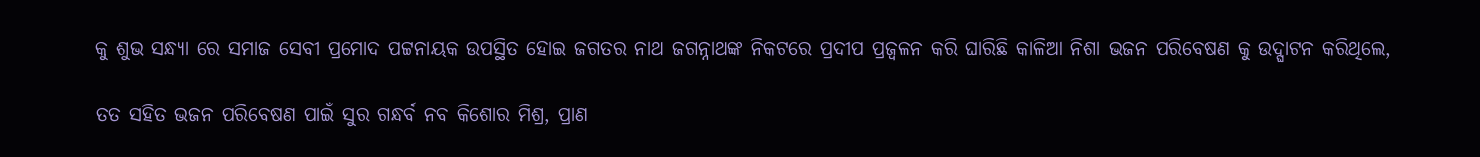କୁ ଶୁଭ ସନ୍ଧ୍ୟା ରେ ସମାଜ ସେବୀ ପ୍ରମୋଦ ପଟ୍ଟନାୟକ ଉପସ୍ଥିତ ହୋଇ ଜଗତର ନାଥ ଜଗନ୍ନାଥଙ୍କ ନିକଟରେ ପ୍ରଦୀପ ପ୍ରଜ୍ବଳନ କରି ଘାରିଛି କାଳିଆ ନିଶା ଭଜନ ପରିବେଷଣ କୁ ଉଦ୍ଘାଟନ କରିଥିଲେ,

ତତ ସହିତ ଭଜନ ପରିବେଷଣ ପାଇଁ ସୁର ଗନ୍ଧର୍ବ ନବ କିଶୋର ମିଶ୍ର, ପ୍ରାଣ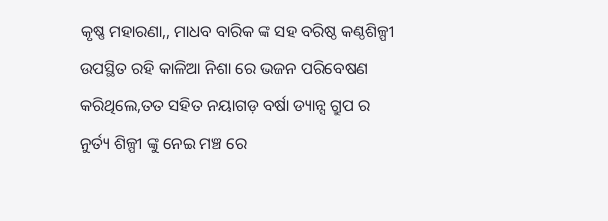କୃଷ୍ଣ ମହାରଣା,, ମାଧବ ବାରିକ ଙ୍କ ସହ ବରିଷ୍ଠ କଣ୍ଠଶିଳ୍ପୀ ଉପସ୍ଥିତ ରହି କାଳିଆ ନିଶା ରେ ଭଜନ ପରିବେଷଣ କରିଥିଲେ,ତତ ସହିତ ନୟାଗଡ଼ ବର୍ଷା ଡ୍ୟାନ୍ସ ଗ୍ରୁପ ର ନୁର୍ତ୍ୟ ଶିଳ୍ପୀ ଙ୍କୁ ନେଇ ମଞ୍ଚ ରେ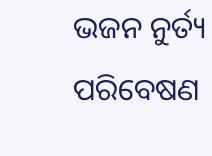ଭଜନ ନୁର୍ତ୍ୟ ପରିବେଷଣ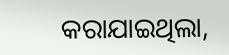କରାଯାଇଥିଲା,